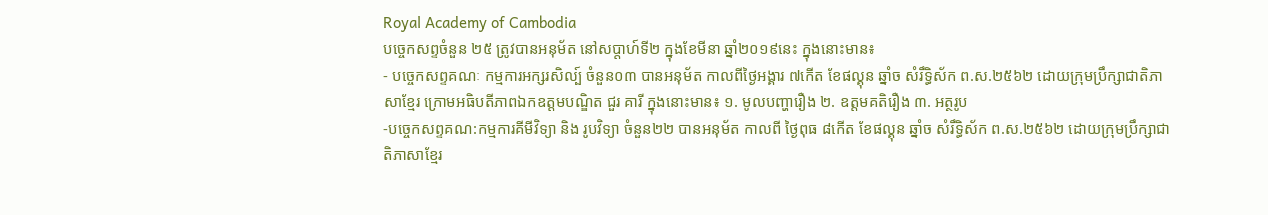Royal Academy of Cambodia
បច្ចេកសព្ទចំនួន ២៥ ត្រូវបានអនុម័ត នៅសប្តាហ៍ទី២ ក្នុងខែមីនា ឆ្នាំ២០១៩នេះ ក្នុងនោះមាន៖
- បច្ចេកសព្ទគណៈ កម្មការអក្សរសិល្ប៍ ចំនួន០៣ បានអនុម័ត កាលពីថ្ងៃអង្គារ ៧កើត ខែផល្គុន ឆ្នាំច សំរឹទ្ធិស័ក ព.ស.២៥៦២ ដោយក្រុមប្រឹក្សាជាតិភាសាខ្មែរ ក្រោមអធិបតីភាពឯកឧត្តមបណ្ឌិត ជួរ គារី ក្នុងនោះមាន៖ ១. មូលបញ្ហារឿង ២. ឧត្តមគតិរឿង ៣. អត្ថរូប
-បច្ចេកសព្ទគណ:កម្មការគីមីវិទ្យា និង រូបវិទ្យា ចំនួន២២ បានអនុម័ត កាលពី ថ្ងៃពុធ ៨កើត ខែផល្គុន ឆ្នាំច សំរឹទ្ធិស័ក ព.ស.២៥៦២ ដោយក្រុមប្រឹក្សាជាតិភាសាខ្មែរ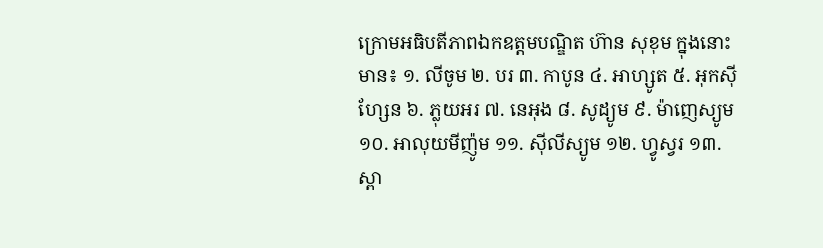ក្រោមអធិបតីភាពឯកឧត្តមបណ្ឌិត ហ៊ាន សុខុម ក្នុងនោះមាន៖ ១. លីចូម ២. បរ ៣. កាបូន ៤. អាហ្សូត ៥. អុកស៊ីហ្សែន ៦. ភ្លុយអរ ៧. នេអុង ៨. សូដ្យូម ៩. ម៉ាញេស្យូម ១០. អាលុយមីញ៉ូម ១១. ស៊ីលីស្យូម ១២. ហ្វូស្វរ ១៣. ស្ពា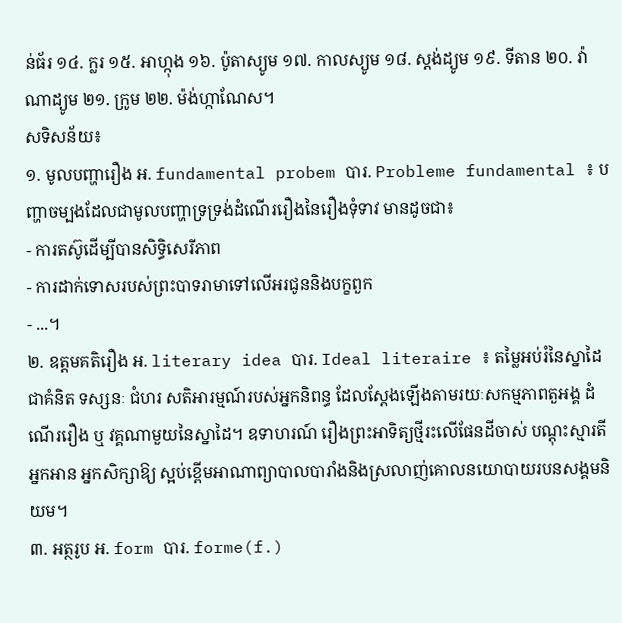ន់ធ័រ ១៤. ក្លរ ១៥. អាហ្កុង ១៦. ប៉ូតាស្យូម ១៧. កាលស្យូម ១៨. ស្តង់ដ្យូម ១៩. ទីតាន ២០. វ៉ាណាដ្យូម ២១. ក្រូម ២២. ម៉ង់ហ្កាណែស។
សទិសន័យ៖
១. មូលបញ្ហារឿង អ. fundamental probem បារ. Probleme fundamental ៖ បញ្ហាចម្បងដែលជាមូលបញ្ហាទ្រទ្រង់ដំណើររឿងនៃរឿងទុំទាវ មានដូចជា៖
- ការតស៊ូដើម្បីបានសិទ្ធិសេរីភាព
- ការដាក់ទោសរបស់ព្រះបាទរាមាទៅលើអរជូននិងបក្ខពួក
- ...។
២. ឧត្តមគតិរឿង អ. literary idea បារ. Ideal literaire ៖ តម្លៃអប់រំនៃស្នាដៃជាគំនិត ទស្សនៈ ជំហរ សតិអារម្មណ៍របស់អ្នកនិពន្ធ ដែលស្តែងឡើងតាមរយៈសកម្មភាពតួអង្គ ដំណើររឿង ឬ វគ្គណាមួយនៃស្នាដៃ។ ឧទាហរណ៍ រឿងព្រះអាទិត្យថ្មីរះលើផែនដីចាស់ បណ្តុះស្មារតីអ្នកអាន អ្នកសិក្សាឱ្យ ស្អប់ខ្ពើមអាណាព្យាបាលបារាំងនិងស្រលាញ់គោលនយោបាយរបនសង្គមនិយម។
៣. អត្ថរូប អ. form បារ. forme(f.)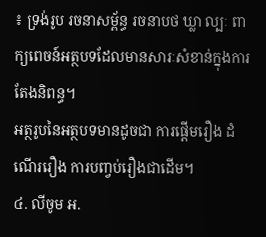៖ ទ្រង់រូប រចនាសម្ព័ន្ធ រចនាបថ ឃ្លា ល្បៈ ពាក្យពេចន៍អត្ថបទដែលមានសារៈសំខាន់ក្នុងការតែងនិពន្ធ។
អត្ថរូបនៃអត្ថបទមានដូចជា ការផ្តើមរឿង ដំណើររឿង ការបញ្វប់រឿងជាដើម។
៤. លីចូម អ.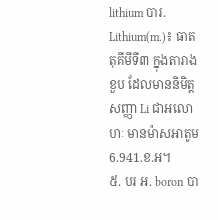lithium បារ. Lithium(m.)៖ ធាតតុគីមីទី៣ ក្នុងតារាងខួប ដែលមាននិមិត្តសញ្ញា Li ជាអលោហៈ មានម៉ាសអាតូម 6.941.ខ.អ។
៥. បរ អ. boron បា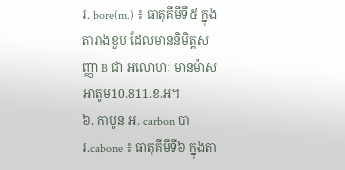រ. bore(m.) ៖ ធាតុគីមីទី៥ ក្នុងតារាងខួប ដែលមាននិមិត្តសញ្ញា B ជា អលោហៈ មានម៉ាសអាតូម10.811.ខ.អ។
៦. កាបូន អ. carbon បារ.cabone ៖ ធាតុគីមីទី៦ ក្នុងតា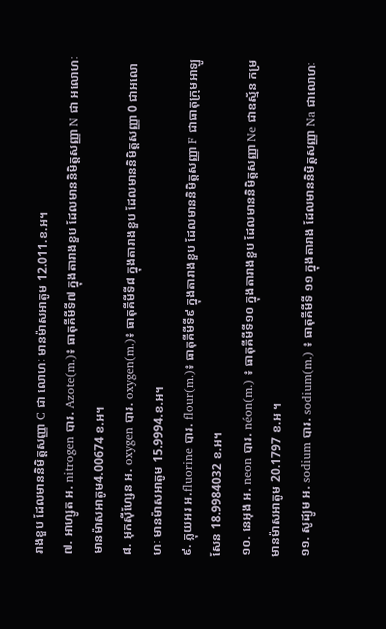រាងខួប ដែលមាននិមិត្តសញ្ញា C ជា លោហៈ មានម៉ាសអាតូម 12.011.ខ.អ។
៧. អាហ្សូត អ. nitrogen បារ. Azote(m.)៖ ធាតុគីមីទី៧ ក្នុងតារាងខួប ដែលមាននិមិត្តសញ្ញា N ជា អលោហៈ មានម៉ាសអាតូម4.00674 ខ.អ។
៨. អុកស៊ីហ្សែន អ. oxygen បារ. oxygen(m.)៖ ធាតុគីមីទី៨ ក្នុងតារាងខួប ដែលមាននិមិត្តសញ្ញា 0 ជាអលោហៈ មានម៉ាសអាតូម 15.9994.ខ.អ។
៩. ភ្លុយអរ អ.fluorine បារ. flour(m.)៖ ធាតុគីមីទី៩ ក្នុងតារាងខួប ដែលមាននិមិត្តសញ្ញា F ជាធាតុក្រុមអាឡូសែន 18.9984032 ខ.អ។
១០. នេអុង អ. neon បារ. néon(m.) ៖ ធាតុគីមីទី១០ ក្នុងតារាងខួប ដែលមាននិមិត្តសញ្ញា Ne ជាឧស្ម័ន កម្រ មានម៉ាសអាតូម 20.1797 ខ.អ ។
១១. សូដ្យូម អ. sodium បារ. sodium(m.) ៖ ធាតុគីមីទី ១១ ក្នុងតារាង ដែលមាននិមិត្តសញ្ញា Na ជាលោហៈ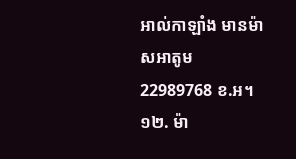អាល់កាឡាំង មានម៉ាសអាតូម 22989768 ខ.អ។
១២. ម៉ា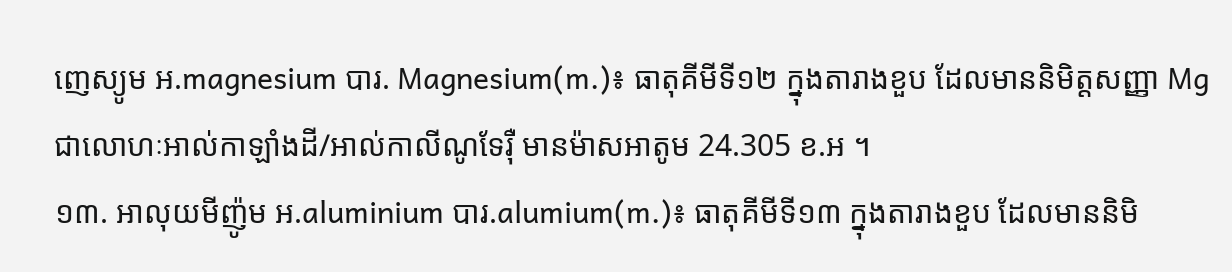ញេស្យូម អ.magnesium បារ. Magnesium(m.)៖ ធាតុគីមីទី១២ ក្នុងតារាងខួប ដែលមាននិមិត្តសញ្ញា Mg ជាលោហៈអាល់កាឡាំងដី/អាល់កាលីណូទែរ៉ឺ មានម៉ាសអាតូម 24.305 ខ.អ ។
១៣. អាលុយមីញ៉ូម អ.aluminium បារ.alumium(m.)៖ ធាតុគីមីទី១៣ ក្នុងតារាងខួប ដែលមាននិមិ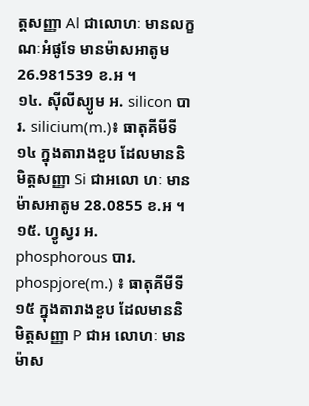ត្តសញ្ញា Al ជាលោហៈ មានលក្ខណៈអំផូទែ មានម៉ាសអាតូម 26.981539 ខ.អ ។
១៤. ស៊ីលីស្យូម អ. silicon បារ. silicium(m.)៖ ធាតុគីមីទី១៤ ក្នុងតារាងខួប ដែលមាននិមិត្តសញ្ញា Si ជាអលោ ហៈ មានម៉ាសអាតូម 28.0855 ខ.អ ។
១៥. ហ្វូស្វរ អ. phosphorous បារ. phospjore(m.) ៖ ធាតុគីមីទី១៥ ក្នុងតារាងខួប ដែលមាននិមិត្តសញ្ញា P ជាអ លោហៈ មានម៉ាស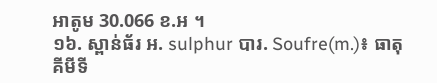អាតូម 30.066 ខ.អ ។
១៦. ស្ពាន់ធ័រ អ. sulphur បារ. Soufre(m.)៖ ធាតុគីមីទី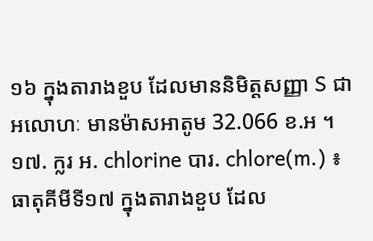១៦ ក្នុងតារាងខួប ដែលមាននិមិត្តសញ្ញា S ជាអលោហៈ មានម៉ាសអាតូម 32.066 ខ.អ ។
១៧. ក្លរ អ. chlorine បារ. chlore(m.) ៖ ធាតុគីមីទី១៧ ក្នុងតារាងខួប ដែល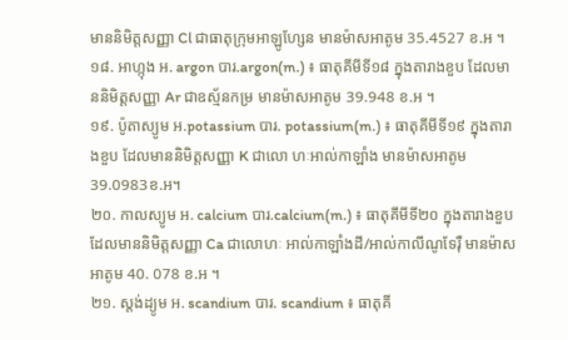មាននិមិត្តសញ្ញា Cl ជាធាតុក្រុមអាឡូហ្សែន មានម៉ាសអាតូម 35.4527 ខ.អ ។
១៨. អាហ្កុង អ. argon បារ.argon(m.) ៖ ធាតុគីមីទី១៨ ក្នុងតារាងខួប ដែលមាននិមិត្តសញ្ញា Ar ជាឧស្ម័នកម្រ មានម៉ាសអាតូម 39.948 ខ.អ ។
១៩. ប៉ូតាស្យូម អ.potassium បារ. potassium(m.) ៖ ធាតុគីមីទី១៩ ក្នុងតារាងខួប ដែលមាននិមិត្តសញ្ញា K ជាលោ ហៈអាល់កាឡាំង មានម៉ាសអាតូម 39.0983ខ.អ។
២០. កាលស្យូម អ. calcium បារ.calcium(m.) ៖ ធាតុគីមីទី២០ ក្នុងតារាងខួប ដែលមាននិមិត្តសញ្ញា Ca ជាលោហៈ អាល់កាឡាំងដី/អាល់កាលីណូទែរ៉ឺ មានម៉ាសអាតូម 40. 078 ខ.អ ។
២១. ស្តង់ដ្យូម អ. scandium បារ. scandium ៖ ធាតុគី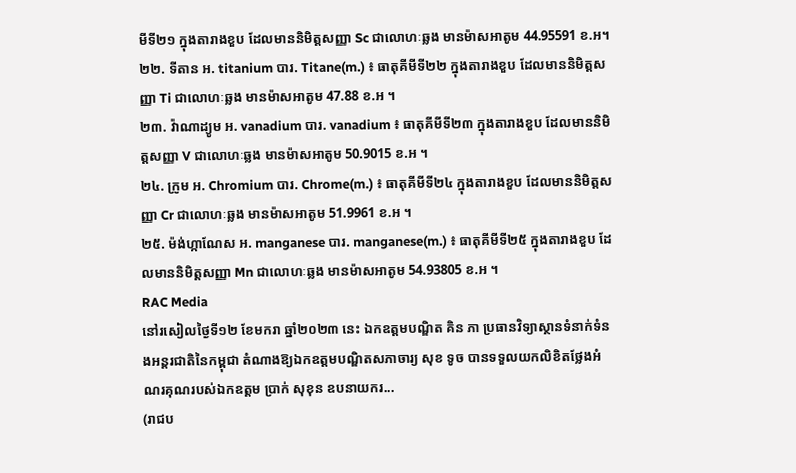មីទី២១ ក្នុងតារាងខួប ដែលមាននិមិត្តសញ្ញា Sc ជាលោហៈឆ្លង មានម៉ាសអាតូម 44.95591 ខ.អ។
២២. ទីតាន អ. titanium បារ. Titane(m.) ៖ ធាតុគីមីទី២២ ក្នុងតារាងខួប ដែលមាននិមិត្តសញ្ញា Ti ជាលោហៈឆ្លង មានម៉ាសអាតូម 47.88 ខ.អ ។
២៣. វ៉ាណាដ្យូម អ. vanadium បារ. vanadium ៖ ធាតុគីមីទី២៣ ក្នុងតារាងខួប ដែលមាននិមិត្តសញ្ញា V ជាលោហៈឆ្លង មានម៉ាសអាតូម 50.9015 ខ.អ ។
២៤. ក្រូម អ. Chromium បារ. Chrome(m.) ៖ ធាតុគីមីទី២៤ ក្នុងតារាងខួប ដែលមាននិមិត្តសញ្ញា Cr ជាលោហៈឆ្លង មានម៉ាសអាតូម 51.9961 ខ.អ ។
២៥. ម៉ង់ហ្កាណែស អ. manganese បារ. manganese(m.) ៖ ធាតុគីមីទី២៥ ក្នុងតារាងខួប ដែលមាននិមិត្តសញ្ញា Mn ជាលោហៈឆ្លង មានម៉ាសអាតូម 54.93805 ខ.អ ។
RAC Media
នៅរសៀលថ្ងៃទី១២ ខែមករា ឆ្នាំ២០២៣ នេះ ឯកឧត្តមបណ្ឌិត គិន ភា ប្រធានវិទ្យាស្ថានទំនាក់ទំនងអន្តរជាតិនៃកម្ពុជា តំណាងឱ្យឯកឧត្តមបណ្ឌិតសភាចារ្យ សុខ ទូច បានទទួលយកលិខិតថ្លែងអំណរគុណរបស់ឯកឧត្តម ប្រាក់ សុខុន ឧបនាយករ...
(រាជប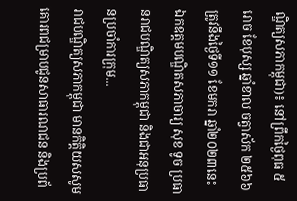ណ្ឌិត្យសភាកម្ពុជា)៖ នៅព្រឹកថ្ងៃពុធ ៥ រោច ខែបុស្ស ឆ្នាំខាល ចត្វាស័ក ២៥៦៦ ត្រូវនឹងថ្ងៃទី១១ ខែមករា ឆ្នាំ២០២៣នេះ ឯកឧត្ដមបណ្ឌិតសភាចារ្យ សុខ ទូច ប្រធានរាជបណ្ឌិត្យសភាកម្ពុជា និងជាអនុប្រធានប្រចាំការក្រុម...
រាជបណ្ឌិត្យសភាកម្ពុជា មានកិត្តិយសសូមគោរពជម្រាបជូនសាធារណជន និងប្រព័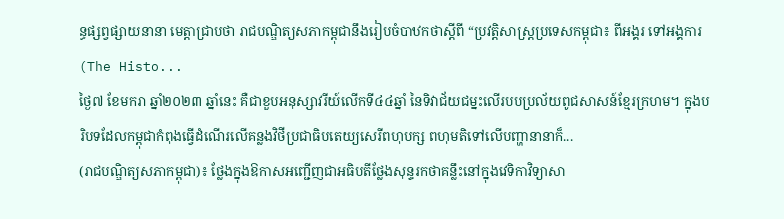ន្ធផ្សព្វផ្សាយនានា មេត្តាជ្រាបថា រាជបណ្ឌិត្យសភាកម្ពុជានឹងរៀបចំបាឋកថាស្តីពី “ប្រវត្តិសាស្ត្រប្រទេសកម្ពុជា៖ ពីអង្គរ ទៅអង្គការ (The Histo...
ថ្ងៃ៧ ខែមករា ឆ្នាំ២០២៣ ឆ្នាំនេះ គឺជាខួបអនុស្សាវរីយ៍លើកទី៤៤ឆ្នាំ នៃទិវាជ័យជម្នះលើរបបប្រល័យពូជសាសន៍ខ្មែរក្រហម។ ក្នុងបរិបទដែលកម្ពុជាកំពុងធ្វើដំណើរលើគន្លងវិថីប្រជាធិបតេយ្យសេរីពហុបក្ស ពហុមតិទៅលើបញ្ហានានាក៏...
(រាជបណ្ឌិត្យសភាកម្ពុជា)៖ ថ្លែងក្នុងឱកាសអញ្ជើញជាអធិបតីថ្លែងសុន្ទរកថាគន្លឹះនៅក្នុងវេទិកាវិទ្យាសា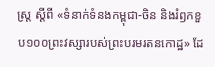ស្ត្រ ស្ដីពី «ទំនាក់ទំនងកម្ពុជា-ចិន និងរំឭកខួប១០០ព្រះវស្សារបស់ព្រះបរមរតនកោដ្ឋ» ដែ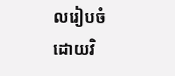លរៀបចំដោយវិ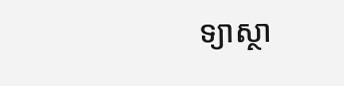ទ្យាស្ថា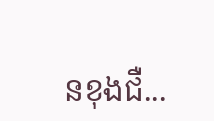នខុងជឺ...